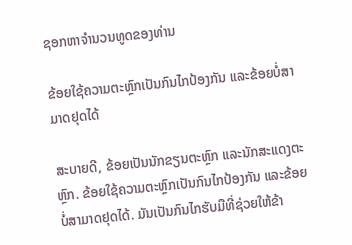ຊອກຫາຈໍານວນທູດຂອງທ່ານ

ຂ້ອຍໃຊ້ຄວາມຕະຫຼົກເປັນກົນໄກປ້ອງກັນ ແລະຂ້ອຍບໍ່ສາມາດຢຸດໄດ້

ສະບາຍດີ, ຂ້ອຍເປັນນັກຂຽນຕະຫຼົກ ແລະນັກສະແດງຕະຫຼົກ. ຂ້ອຍໃຊ້ຄວາມຕະຫຼົກເປັນກົນໄກປ້ອງກັນ ແລະຂ້ອຍບໍ່ສາມາດຢຸດໄດ້. ມັນເປັນກົນໄກຮັບມືທີ່ຊ່ວຍໃຫ້ຂ້າ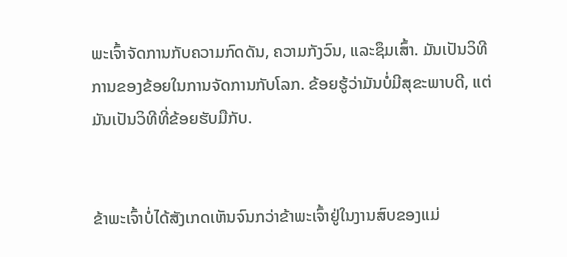ພະເຈົ້າຈັດການກັບຄວາມກົດດັນ, ຄວາມກັງວົນ, ແລະຊຶມເສົ້າ. ມັນເປັນວິທີການຂອງຂ້ອຍໃນການຈັດການກັບໂລກ. ຂ້ອຍຮູ້ວ່າມັນບໍ່ມີສຸຂະພາບດີ, ແຕ່ມັນເປັນວິທີທີ່ຂ້ອຍຮັບມືກັບ.


ຂ້າພະເຈົ້າບໍ່ໄດ້ສັງເກດເຫັນຈົນກວ່າຂ້າພະເຈົ້າຢູ່ໃນງານສົບຂອງແມ່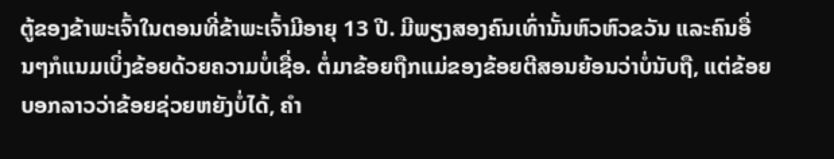ຕູ້ຂອງຂ້າພະເຈົ້າໃນຕອນທີ່ຂ້າພະເຈົ້າມີອາຍຸ 13 ປີ. ມີພຽງສອງຄົນເທົ່ານັ້ນຫົວຫົວຂວັນ ແລະຄົນອື່ນໆກໍແນມເບິ່ງຂ້ອຍດ້ວຍຄວາມບໍ່ເຊື່ອ. ຕໍ່ມາຂ້ອຍຖືກແມ່ຂອງຂ້ອຍຕີສອນຍ້ອນວ່າບໍ່ນັບຖື, ແຕ່ຂ້ອຍບອກລາວວ່າຂ້ອຍຊ່ວຍຫຍັງບໍ່ໄດ້, ຄຳ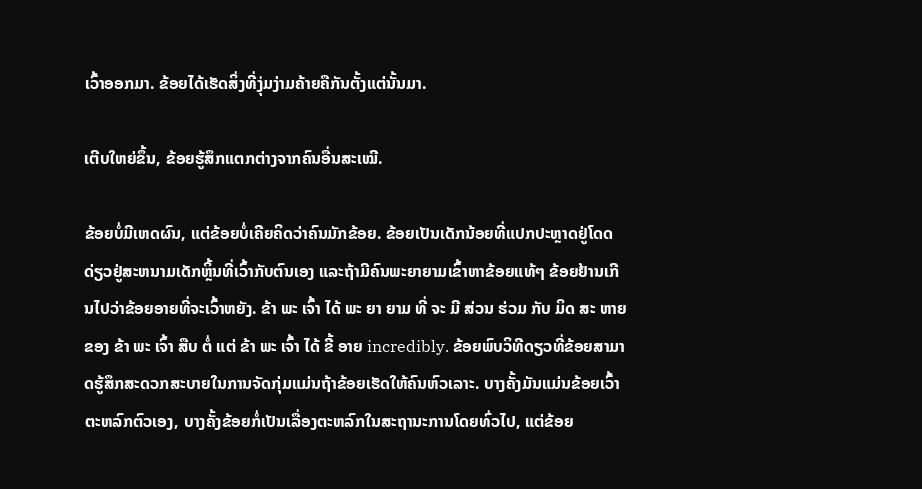ເວົ້າອອກມາ. ຂ້ອຍໄດ້ເຮັດສິ່ງທີ່ງຸ່ມງ່າມຄ້າຍຄືກັນຕັ້ງແຕ່ນັ້ນມາ.

ເຕີບໃຫຍ່ຂຶ້ນ, ຂ້ອຍຮູ້ສຶກແຕກຕ່າງຈາກຄົນອື່ນສະເໝີ.

ຂ້ອຍບໍ່ມີເຫດຜົນ, ແຕ່ຂ້ອຍບໍ່ເຄີຍຄິດວ່າຄົນມັກຂ້ອຍ. ຂ້ອຍເປັນເດັກນ້ອຍທີ່ແປກປະຫຼາດຢູ່ໂດດດ່ຽວຢູ່ສະຫນາມເດັກຫຼິ້ນທີ່ເວົ້າກັບຕົນເອງ ແລະຖ້າມີຄົນພະຍາຍາມເຂົ້າຫາຂ້ອຍແທ້ໆ ຂ້ອຍຢ້ານເກີນໄປວ່າຂ້ອຍອາຍທີ່ຈະເວົ້າຫຍັງ. ຂ້າ ພະ ເຈົ້າ ໄດ້ ພະ ຍາ ຍາມ ທີ່ ຈະ ມີ ສ່ວນ ຮ່ວມ ກັບ ມິດ ສະ ຫາຍ ຂອງ ຂ້າ ພະ ເຈົ້າ ສືບ ຕໍ່ ແຕ່ ຂ້າ ພະ ເຈົ້າ ໄດ້ ຂີ້ ອາຍ incredibly. ຂ້ອຍພົບວິທີດຽວທີ່ຂ້ອຍສາມາດຮູ້ສຶກສະດວກສະບາຍໃນການຈັດກຸ່ມແມ່ນຖ້າຂ້ອຍເຮັດໃຫ້ຄົນຫົວເລາະ. ບາງຄັ້ງມັນແມ່ນຂ້ອຍເວົ້າຕະຫລົກຕົວເອງ, ບາງຄັ້ງຂ້ອຍກໍ່ເປັນເລື່ອງຕະຫລົກໃນສະຖານະການໂດຍທົ່ວໄປ, ແຕ່ຂ້ອຍ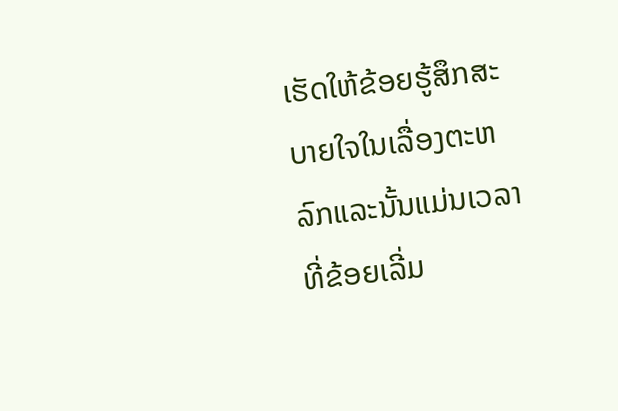ເຮັດໃຫ້ຂ້ອຍຮູ້ສຶກສະບາຍໃຈໃນເລື່ອງຕະຫລົກແລະນັ້ນແມ່ນເວລາທີ່ຂ້ອຍເລີ່ມ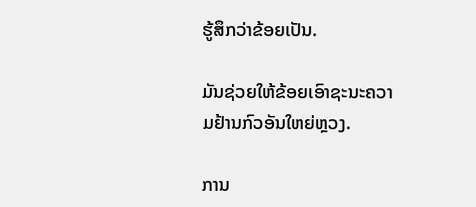ຮູ້ສຶກວ່າຂ້ອຍເປັນ.

ມັນຊ່ວຍໃຫ້ຂ້ອຍເອົາຊະນະຄວາມຢ້ານກົວອັນໃຫຍ່ຫຼວງ.

ການ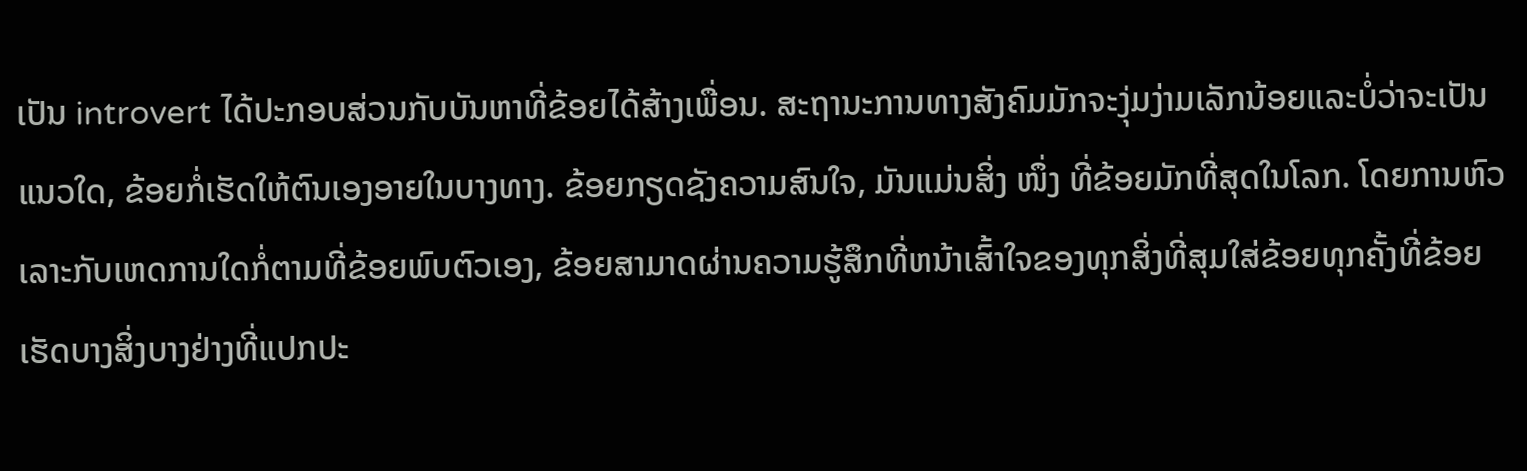ເປັນ introvert ໄດ້ປະກອບສ່ວນກັບບັນຫາທີ່ຂ້ອຍໄດ້ສ້າງເພື່ອນ. ສະຖານະການທາງສັງຄົມມັກຈະງຸ່ມງ່າມເລັກນ້ອຍແລະບໍ່ວ່າຈະເປັນແນວໃດ, ຂ້ອຍກໍ່ເຮັດໃຫ້ຕົນເອງອາຍໃນບາງທາງ. ຂ້ອຍກຽດຊັງຄວາມສົນໃຈ, ມັນແມ່ນສິ່ງ ໜຶ່ງ ທີ່ຂ້ອຍມັກທີ່ສຸດໃນໂລກ. ໂດຍການຫົວເລາະກັບເຫດການໃດກໍ່ຕາມທີ່ຂ້ອຍພົບຕົວເອງ, ຂ້ອຍສາມາດຜ່ານຄວາມຮູ້ສຶກທີ່ຫນ້າເສົ້າໃຈຂອງທຸກສິ່ງທີ່ສຸມໃສ່ຂ້ອຍທຸກຄັ້ງທີ່ຂ້ອຍເຮັດບາງສິ່ງບາງຢ່າງທີ່ແປກປະ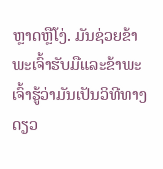ຫຼາດຫຼືໂງ່. ມັນຊ່ວຍຂ້າພະເຈົ້າຮັບມືແລະຂ້າພະເຈົ້າຮູ້ວ່າມັນເປັນວິທີທາງດຽວ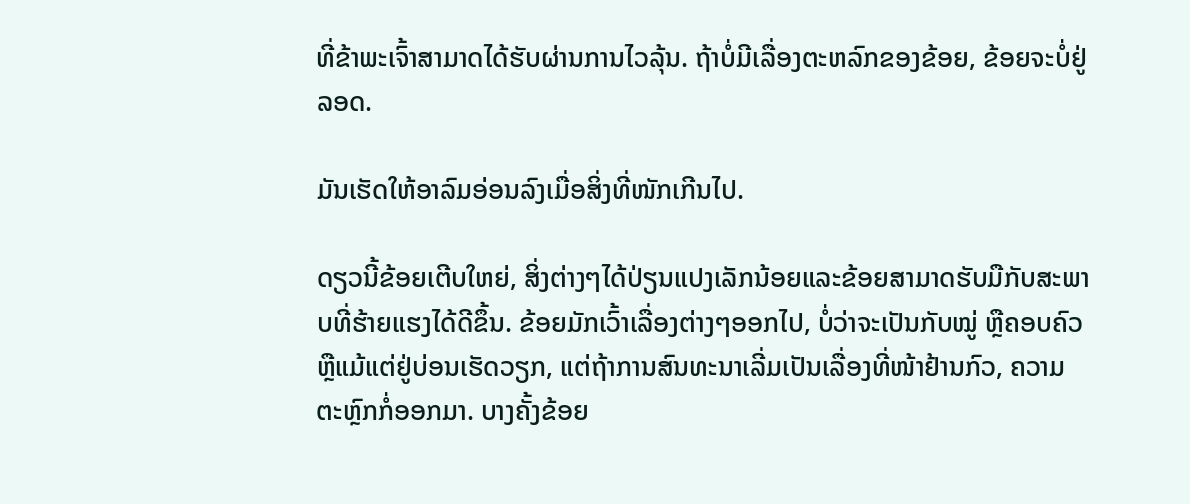ທີ່ຂ້າພະເຈົ້າສາມາດໄດ້ຮັບຜ່ານການໄວລຸ້ນ. ຖ້າບໍ່ມີເລື່ອງຕະຫລົກຂອງຂ້ອຍ, ຂ້ອຍຈະບໍ່ຢູ່ລອດ.

ມັນເຮັດໃຫ້ອາລົມອ່ອນລົງເມື່ອສິ່ງທີ່ໜັກເກີນໄປ.

ດຽວນີ້ຂ້ອຍເຕີບໃຫຍ່, ສິ່ງຕ່າງໆໄດ້ປ່ຽນແປງເລັກນ້ອຍແລະຂ້ອຍສາມາດຮັບມືກັບສະພາບທີ່ຮ້າຍແຮງໄດ້ດີຂຶ້ນ. ຂ້ອຍມັກເວົ້າເລື່ອງຕ່າງໆອອກໄປ, ບໍ່ວ່າຈະເປັນກັບໝູ່ ຫຼືຄອບຄົວ ຫຼືແມ້ແຕ່ຢູ່ບ່ອນເຮັດວຽກ, ແຕ່ຖ້າການສົນທະນາເລີ່ມເປັນເລື່ອງທີ່ໜ້າຢ້ານກົວ, ຄວາມຕະຫຼົກກໍ່ອອກມາ. ບາງຄັ້ງຂ້ອຍ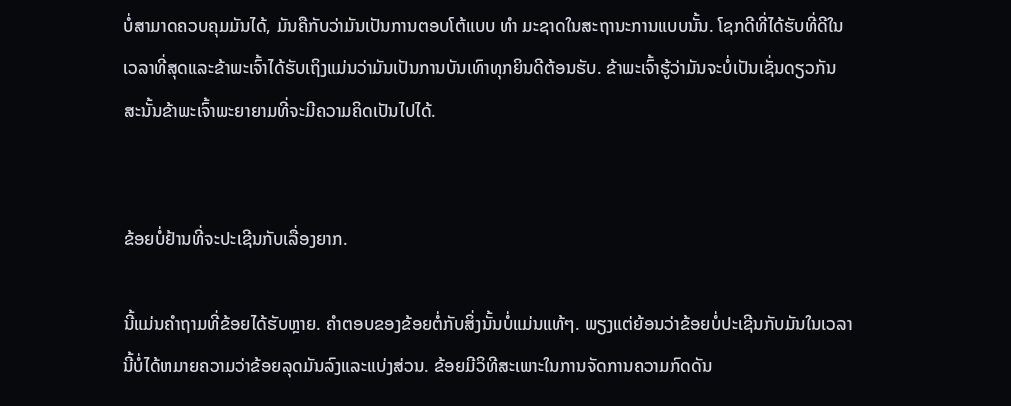ບໍ່ສາມາດຄວບຄຸມມັນໄດ້, ມັນຄືກັບວ່າມັນເປັນການຕອບໂຕ້ແບບ ທຳ ມະຊາດໃນສະຖານະການແບບນັ້ນ. ໂຊກດີທີ່ໄດ້ຮັບທີ່ດີໃນເວລາທີ່ສຸດແລະຂ້າພະເຈົ້າໄດ້ຮັບເຖິງແມ່ນວ່າມັນເປັນການບັນເທົາທຸກຍິນດີຕ້ອນຮັບ. ຂ້າພະເຈົ້າຮູ້ວ່າມັນຈະບໍ່ເປັນເຊັ່ນດຽວກັນສະນັ້ນຂ້າພະເຈົ້າພະຍາຍາມທີ່ຈະມີຄວາມຄິດເປັນໄປໄດ້.


ຂ້ອຍບໍ່ຢ້ານທີ່ຈະປະເຊີນກັບເລື່ອງຍາກ.

ນີ້ແມ່ນຄໍາຖາມທີ່ຂ້ອຍໄດ້ຮັບຫຼາຍ. ຄໍາຕອບຂອງຂ້ອຍຕໍ່ກັບສິ່ງນັ້ນບໍ່ແມ່ນແທ້ໆ. ພຽງແຕ່ຍ້ອນວ່າຂ້ອຍບໍ່ປະເຊີນກັບມັນໃນເວລານີ້ບໍ່ໄດ້ຫມາຍຄວາມວ່າຂ້ອຍລຸດມັນລົງແລະແບ່ງສ່ວນ. ຂ້ອຍມີວິທີສະເພາະໃນການຈັດການຄວາມກົດດັນ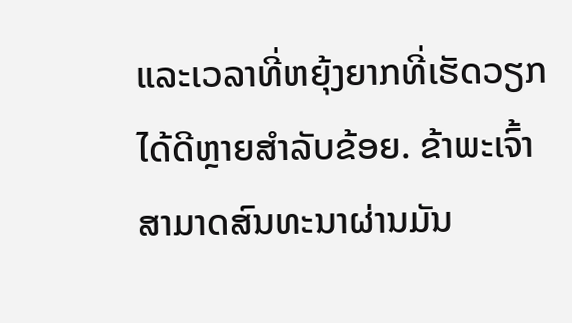ແລະເວລາທີ່ຫຍຸ້ງຍາກທີ່ເຮັດວຽກໄດ້ດີຫຼາຍສຳລັບຂ້ອຍ. ຂ້າພະເຈົ້າສາມາດສົນທະນາຜ່ານມັນ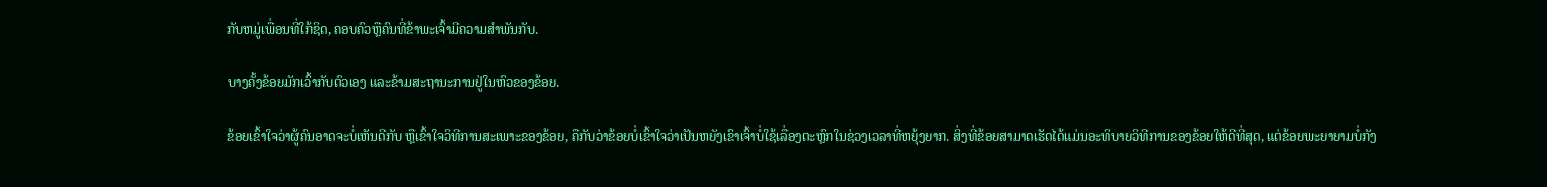ກັບຫມູ່ເພື່ອນທີ່ໃກ້ຊິດ, ຄອບຄົວຫຼືຄົນທີ່ຂ້າພະເຈົ້າມີຄວາມສໍາພັນກັບ.

ບາງຄັ້ງຂ້ອຍມັກເວົ້າກັບຕົວເອງ ແລະຂ້າມສະຖານະການຢູ່ໃນຫົວຂອງຂ້ອຍ.

ຂ້ອຍເຂົ້າໃຈວ່າຜູ້ຄົນອາດຈະບໍ່ເຫັນດີກັບ ຫຼືເຂົ້າໃຈວິທີການສະເພາະຂອງຂ້ອຍ, ຄືກັບວ່າຂ້ອຍບໍ່ເຂົ້າໃຈວ່າເປັນຫຍັງເຂົາເຈົ້າບໍ່ໃຊ້ເລື່ອງຕະຫຼົກໃນຊ່ວງເວລາທີ່ຫຍຸ້ງຍາກ. ສິ່ງທີ່ຂ້ອຍສາມາດເຮັດໄດ້ແມ່ນອະທິບາຍວິທີການຂອງຂ້ອຍໃຫ້ດີທີ່ສຸດ, ແຕ່ຂ້ອຍພະຍາຍາມບໍ່ກັງ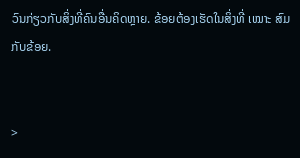ວົນກ່ຽວກັບສິ່ງທີ່ຄົນອື່ນຄິດຫຼາຍ. ຂ້ອຍຕ້ອງເຮັດໃນສິ່ງທີ່ ເໝາະ ສົມກັບຂ້ອຍ.


>